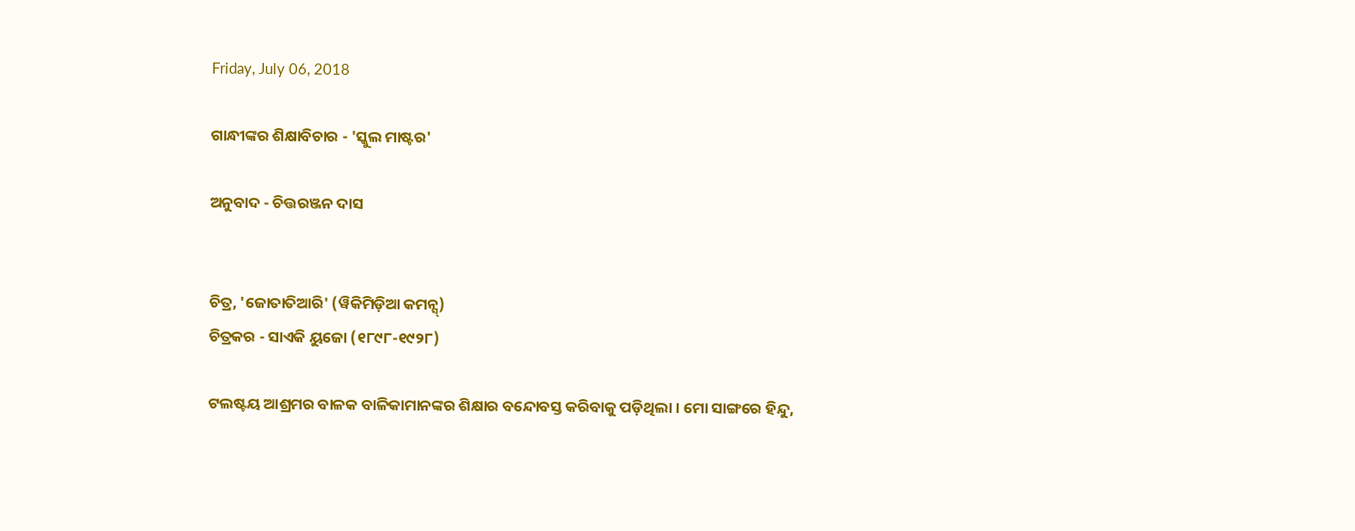Friday, July 06, 2018

ଗାନ୍ଧୀଙ୍କର ଶିକ୍ଷାବିଚାର - 'ସ୍କୁଲ ମାଷ୍ଟର'

ଅନୁବାଦ - ଚିତ୍ତରଞ୍ଜନ ଦାସ


ଚିତ୍ର, 'ଜୋତାତିଆରି' (ୱିକିମିଡ଼ିଆ କମନ୍ସ୍)
ଚିତ୍ରକର - ସାଏକି ୟୁଜୋ (୧୮୯୮-୧୯୨୮)

ଟଲଷ୍ଟୟ ଆଶ୍ରମର ବାଳକ ବାଳିକାମାନଙ୍କର ଶିକ୍ଷାର ବନ୍ଦୋବସ୍ତ କରିବାକୁ ପଡ଼ିଥିଲା । ମୋ ସାଙ୍ଗରେ ହିନ୍ଦୁ,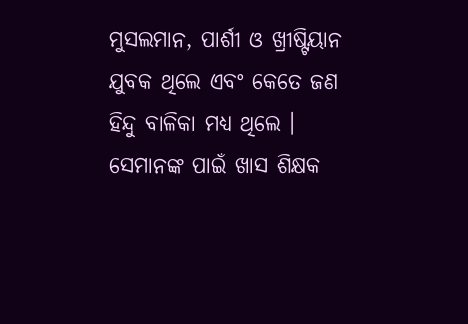ମୁସଲମାନ, ପାର୍ଶୀ ଓ ଖ୍ରୀଷ୍ଟିୟାନ ଯୁବକ ଥିଲେ ଏବଂ କେତେ ଜଣ ହିନ୍ଦୁ ବାଳିକା ମଧ୍ୟ ଥିଲେ । ସେମାନଙ୍କ ପାଇଁ ଖାସ ଶିକ୍ଷକ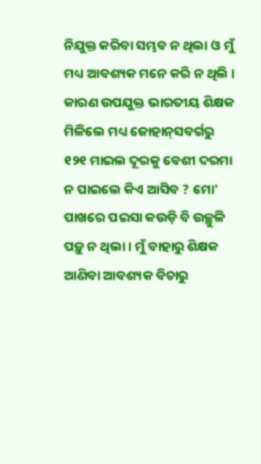ନିଯୁକ୍ତ କରିବା ସମ୍ଭବ ନ ଥିଲା ଓ ମୁଁ ମଧ୍ୟ ଆବଶ୍ୟକ ମନେ କରି ନ ଥିଲି । କାରଣ ଉପଯୁକ୍ତ ଭାରତୀୟ ଶିକ୍ଷକ ମିଳିଲେ ମଧ୍ୟ ଜୋହାନ୍‌ସବର୍ଗରୁ ୧୨୧ ମାଇଲ ଦୂରକୁ ବେଶୀ ଦରମା ନ ପାଇଲେ କିଏ ଆସିବ ? ମୋ' ପାଖରେ ପଇସା କଉଡ଼ି ବି ଉଚ୍ଛୁଳି ପଡ଼ୁ ନ ଥିଲା । ମୁଁ ବାହାରୁ ଶିକ୍ଷକ ଆଣିବା ଆବଶ୍ୟକ ବିଚାରୁ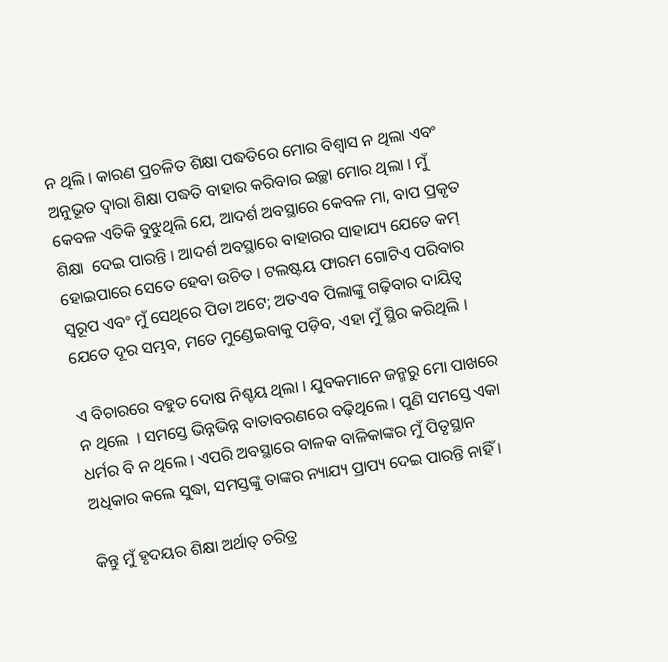ନ ଥିଲି । କାରଣ ପ୍ରଚଳିତ ଶିକ୍ଷା ପଦ୍ଧତିରେ ମୋର ବିଶ୍ୱାସ ନ ଥିଲା ଏବଂ ଅନୁଭୂତ ଦ୍ୱାରା ଶିକ୍ଷା ପଦ୍ଧତି ବାହାର କରିବାର ଇଚ୍ଛା ମୋର ଥିଲା । ମୁଁ କେବଳ ଏତିକି ବୁଝୁଥିଲି ଯେ, ଆଦର୍ଶ ଅବସ୍ଥାରେ କେବଳ ମା, ବାପ ପ୍ରକୃତ ଶିକ୍ଷା  ଦେଇ ପାରନ୍ତି । ଆଦର୍ଶ ଅବସ୍ଥାରେ ବାହାରର ସାହାଯ୍ୟ ଯେତେ କମ୍ ହୋଇପାରେ ସେତେ ହେବା ଉଚିତ । ଟଲଷ୍ଟୟ ଫାରମ ଗୋଟିଏ ପରିବାର ସ୍ୱରୂପ ଏବଂ ମୁଁ ସେଥିରେ ପିତା ଅଟେ; ଅତଏବ ପିଲାଙ୍କୁ ଗଢ଼ିବାର ଦାୟିତ୍ୱ ଯେତେ ଦୂର ସମ୍ଭବ, ମତେ ମୁଣ୍ଡେଇବାକୁ ପଡ଼ିବ, ଏହା ମୁଁ ସ୍ଥିର କରିଥିଲି ।

ଏ ବିଚାରରେ ବହୁତ ଦୋଷ ନିଶ୍ଚୟ ଥିଲା । ଯୁବକମାନେ ଜନ୍ମରୁ ମୋ ପାଖରେ ନ ଥିଲେ  । ସମସ୍ତେ ଭିନ୍ନଭିନ୍ନ ବାତାବରଣରେ ବଢ଼ିଥିଲେ । ପୁଣି ସମସ୍ତେ ଏକା ଧର୍ମର ବି ନ ଥିଲେ । ଏପରି ଅବସ୍ଥାରେ ବାଳକ ବାଳିକାଙ୍କର ମୁଁ ପିତୃସ୍ଥାନ ଅଧିକାର କଲେ ସୁଦ୍ଧା, ସମସ୍ତଙ୍କୁ ତାଙ୍କର ନ୍ୟାଯ୍ୟ ପ୍ରାପ୍ୟ ଦେଇ ପାରନ୍ତି ନାହିଁ ।

କିନ୍ତୁ ମୁଁ ହୃଦୟର ଶିକ୍ଷା ଅର୍ଥାତ୍ ଚରିତ୍ର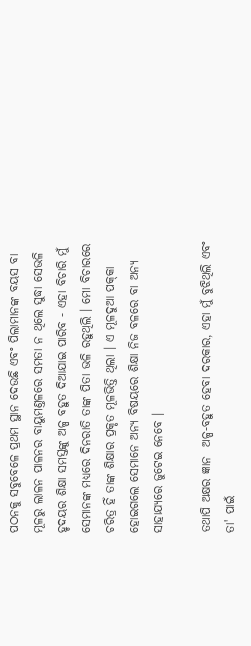ପଠନକୁ ସବୁବେଳେ ପ୍ରଥମ ସ୍ଥାନ ଦେଉଛି ଏବଂ ପିଲାମାନଙ୍କ ବୟସ ବା ମୂଳରୁ ଲାଳନ ପାଳନର ବାୟୁମଣ୍ତଳରେ ସମତା ନ ଥିଲେ ସୁଦ୍ଧା ସେଭଳି ହୃଦୟର ଶିକ୍ଷା ସମସ୍ତଙ୍କୁ ଅଳ୍ପ ବହୁତ ଦିଆଯାଇ ପାରିବ - ଏହା ବିଚାରି ମୁଁ ସେମାନଙ୍କ ମଧ୍ୟରେ ଦିନରାତି ତାଙ୍କ ପିତା ଭଳି ରହୁଥିଲି । ମୋ ବିଚାରରେ ଚରିତ୍ର ହିଁ ତାଙ୍କ ଶିକ୍ଷାର ପ୍ରକୃତ ମୂଳଭିତ୍ତି ଥିଲା । ଏ ମୂଳଦୁଆ ପକ୍‌କା ହୋଇଗଲେ ସେମାନେ ଅନ୍ୟ ବିଷୟରେ ଶିକ୍ଷା ନିଜ ବଳରେ ବା ଅନ୍ୟ ସାହାଯ୍ୟରେ ଜୁଟେଇ ନେବେ ।

ତଥାପି ଅକ୍ଷର ଜ୍ଞାନ  ଅଳ୍ପ-ବହୁତ ହେବା ଦରକାର, ଏହା ମୁଁ ବୁଝିଥିଲି ଏବଂ ତା' ପାଇଁ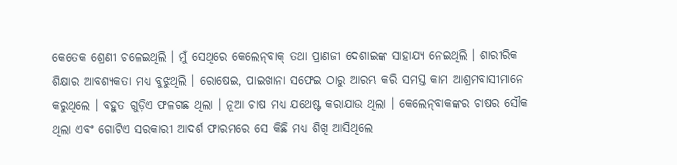କେତେକ ଶ୍ରେଣୀ ଚଳେଇଥିଲି । ମୁଁ ସେଥିରେ କେଲେନ୍‌ବାକ୍ ତଥା ପ୍ରାଣଜୀ ଦେଶାଇଙ୍କ ସାହାଯ୍ୟ ନେଇଥିଲି । ଶାରୀରିକ ଶିକ୍ଷାର ଆବଶ୍ୟକତା ମଧ୍ୟ ବୁଝୁଥିଲି । ରୋଷେଇ, ପାଇଖାନା ସଫେଇ ଠାରୁ ଆରମ୍ଭ କରି ସମସ୍ତ କାମ ଆଶ୍ରମବାସୀମାନେ କରୁଥିଲେ । ବହୁତ ଗୁଡ଼ିଏ ଫଳଗଛ ଥିଲା । ନୂଆ ଚାଷ ମଧ୍ୟ ଯଥେଷ୍ଟ କରାଯାଉ ଥିଲା । କେଲେନ୍‌ବାକଙ୍କର ଚାଷର ସୌକ ଥିଲା ଏବଂ ଗୋଟିଏ ସରକାରୀ ଆଦର୍ଶ ଫାରମରେ ସେ କିଛି ମଧ୍ୟ ଶିଖି ଆସିଥିଲେ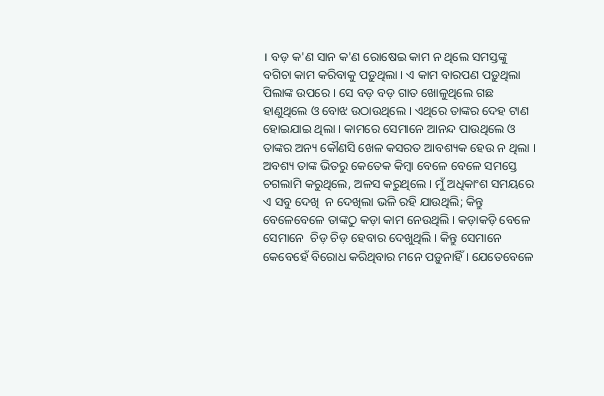। ବଡ଼ କ'ଣ ସାନ କ'ଣ ରୋଷେଇ କାମ ନ ଥିଲେ ସମସ୍ତଙ୍କୁ ବଗିଚା କାମ କରିବାକୁ ପଡ଼ୁଥିଲା । ଏ କାମ ବାରପଣ ପଡ଼ୁଥିଲା ପିଲାଙ୍କ ଉପରେ । ସେ ବଡ଼ ବଡ଼ ଗାତ ଖୋଳୁଥିଲେ ଗଛ ହାଣୁଥିଲେ ଓ ବୋଝ ଉଠାଉଥିଲେ । ଏଥିରେ ତାଙ୍କର ଦେହ ଟାଣ ହୋଇଯାଇ ଥିଲା । କାମରେ ସେମାନେ ଆନନ୍ଦ ପାଉଥିଲେ ଓ ତାଙ୍କର ଅନ୍ୟ କୌଣସି ଖେଳ କସରତ ଆବଶ୍ୟକ ହେଉ ନ ଥିଲା । ଅବଶ୍ୟ ତାଙ୍କ ଭିତରୁ କେତେକ କିମ୍ବା ବେଳେ ବେଳେ ସମସ୍ତେ ଚଗଲାମି କରୁଥିଲେ, ଅଳସ କରୁଥିଲେ । ମୁଁ ଅଧିକାଂଶ ସମୟରେ ଏ ସବୁ ଦେଖି  ନ ଦେଖିଲା ଭଳି ରହି ଯାଉଥିଲି; କିନ୍ତୁ ବେଳେବେଳେ ତାଙ୍କଠୁ କଡ଼ା କାମ ନେଉଥିଲି । କଡ଼ାକଡ଼ି ବେଳେ ସେମାନେ  ଚିଡ଼ ଚିଡ଼ ହେବାର ଦେଖୁଥିଲି । କିନ୍ତୁ ସେମାନେ କେବେହେଁ ବିରୋଧ କରିଥିବାର ମନେ ପଡ଼ୁନାହିଁ । ଯେତେବେଳେ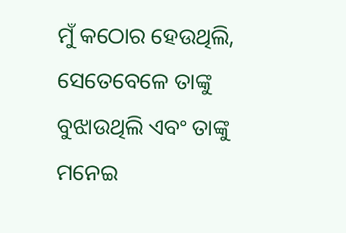ମୁଁ କଠୋର ହେଉଥିଲି, ସେତେବେଳେ ତାଙ୍କୁ ବୁଝାଉଥିଲି ଏବଂ ତାଙ୍କୁ ମନେଇ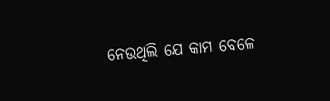ନେଉଥିଲି ଯେ କାମ ବେଳେ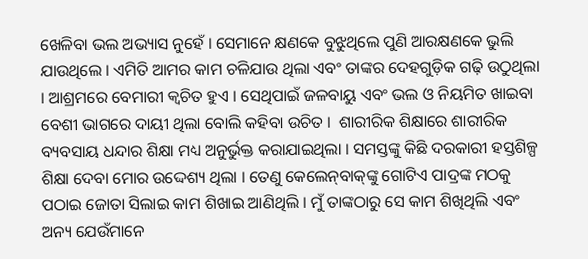ଖେଳିବା ଭଲ ଅଭ୍ୟାସ ନୁହେଁ । ସେମାନେ କ୍ଷଣକେ ବୁଝୁଥିଲେ ପୁଣି ଆରକ୍ଷଣକେ ଭୁଲି ଯାଉଥିଲେ । ଏମିତି ଆମର କାମ ଚଳିଯାଉ ଥିଲା ଏବଂ ତାଙ୍କର ଦେହଗୁଡ଼ିକ ଗଢ଼ି ଉଠୁଥିଲା । ଆଶ୍ରମରେ ବେମାରୀ କ୍ୱଚିତ ହୁଏ । ସେଥିପାଇଁ ଜଳବାୟୁ ଏବଂ ଭଲ ଓ ନିୟମିତ ଖାଇବା ବେଶୀ ଭାଗରେ ଦାୟୀ ଥିଲା ବୋଲି କହିବା ଉଚିତ ।  ଶାରୀରିକ ଶିକ୍ଷାରେ ଶାରୀରିକ ବ୍ୟବସାୟ ଧନ୍ଦାର ଶିକ୍ଷା ମଧ୍ୟ ଅନୁର୍ଭୁକ୍ତ କରାଯାଇଥିଲା । ସମସ୍ତଙ୍କୁ କିଛି ଦରକାରୀ ହସ୍ତଶିଳ୍ପ ଶିକ୍ଷା ଦେବା ମୋର ଉଦ୍ଦେଶ୍ୟ ଥିଲା । ତେଣୁ କେଲେନ୍‌ବାକ୍‌ଙ୍କୁ ଗୋଟିଏ ପାଦ୍ରଙ୍କ ମଠକୁ ପଠାଇ ଜୋତା ସିଲାଇ କାମ ଶିଖାଇ ଆଣିଥିଲି । ମୁଁ ତାଙ୍କଠାରୁ ସେ କାମ ଶିଖିଥିଲି ଏବଂ ଅନ୍ୟ ଯେଉଁମାନେ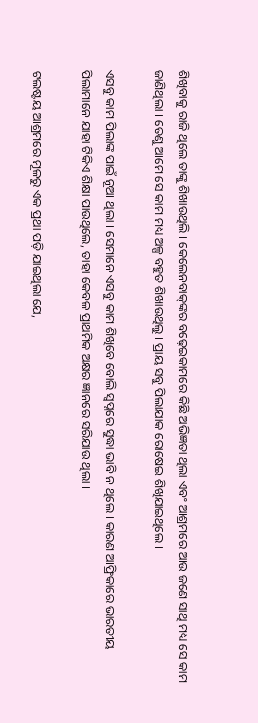ଶିଖିବାକୁ ରାଜି ଥିଲେ ତାଙ୍କୁ ଶିଖାଉଥିଲି । କେଲେନବାକ୍‌ଙ୍କର ବଢ଼େଇକାମରେ କିଛି ଅଭିଜ୍ଞତା ଥିଲା ଏବଂ ଆଶ୍ରମରେ ଆଉ ଜଣେ ସାଥି ମଧ୍ୟ ସେ କାମ ଜାଣିଥିଲା । ତେଣୁ ଆମେ ସେ କାମ ମଧ୍ୟ ଅଳ୍ପ ବହୁତ ଶିଖାଉଥିଲୁ । ପ୍ରାୟ ସବୁ ପିଲାଯାକ ରୋଷେଇ ଶିଖିଯାଇଥିଲେ ।

ଏସବୁ କାମ ପିଲାଙ୍କ ପାଇଁ ନୂଆ ଥିଲା । ସେମାନେ ଏସବୁ କାମ ଶିଖିବେ ବୋଲି ସ୍ୱପ୍ନରେ ସୁଦ୍ଧା ଭାବି ନ ଥିଲେ । କାରଣ ଆଫ୍ରିକାରେ ଭାରତୀୟ ପିଲାମାନେ ଯାହା ଟିକିଏ ଶିକ୍ଷା ପାଉଥିଲେ, ତାହା କେବଳ ପ୍ରାଥମିକ ଅକ୍ଷର ଜ୍ଞାନରେ ସରିଯାଉ ଥିଲା ।

ଟଲଷ୍ଟୟ ଆଶ୍ରମରେ ମୂଳରୁ ଏକ ପ୍ରଥା ପଡ଼ି ଯାଇଥିଲା ଯେ,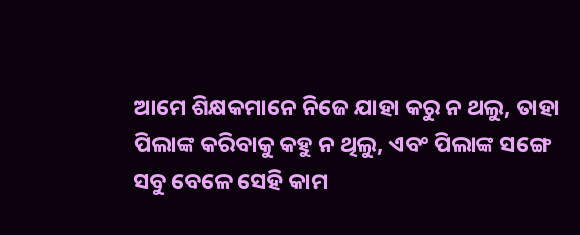ଆମେ ଶିକ୍ଷକମାନେ ନିଜେ ଯାହା କରୁ ନ ଥଲୁ, ତାହା ପିଲାଙ୍କ କରିବାକୁ କହୁ ନ ଥିଲୁ, ଏବଂ ପିଲାଙ୍କ ସଙ୍ଗେ ସବୁ ବେଳେ ସେହି କାମ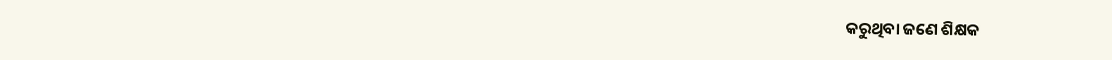କରୁଥିବା ଜଣେ ଶିକ୍ଷକ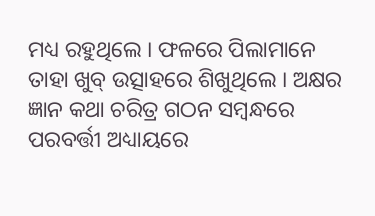ମଧ୍ୟ ରହୁଥିଲେ । ଫଳରେ ପିଲାମାନେ ତାହା ଖୁବ୍ ଉତ୍ସାହରେ ଶିଖୁଥିଲେ । ଅକ୍ଷର ଜ୍ଞାନ କଥା ଚରିତ୍ର ଗଠନ ସମ୍ୱନ୍ଧରେ ପରବର୍ତ୍ତୀ ଅଧ୍ୟାୟରେ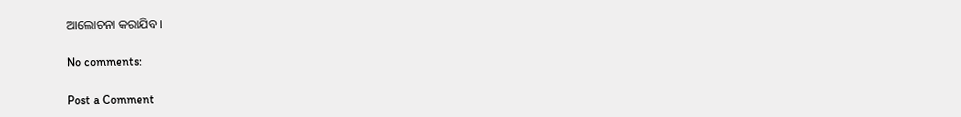ଆଲୋଚନା କରାଯିବ ।

No comments:

Post a Comment